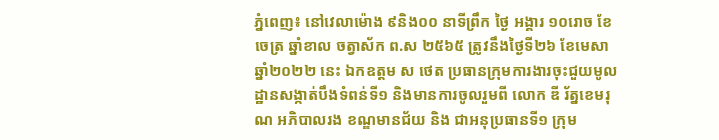ភ្នំពេញ៖ នៅវេលាម៉ោង ៩និង០០ នាទីព្រឹក ថ្ងៃ អង្គារ ១០រោច ខែចេត្រ ឆ្នាំខាល ចត្វាស័ក ព.ស ២៥៦៥ ត្រូវនឹងថ្ងៃទី២៦ ខែមេសា ឆ្នាំ២០២២ នេះ ឯកឧត្តម ស ថេត ប្រធានក្រុមការងារចុះជួយមូលដ្ឋានសង្កាត់បឹងទំពន់ទី១ និងមានការចូលរួមពី លោក ឌី រ័ត្នខេមរុណ អភិបាលរង ខណ្ឌមានជ័យ និង ជាអនុប្រធានទី១ ក្រុម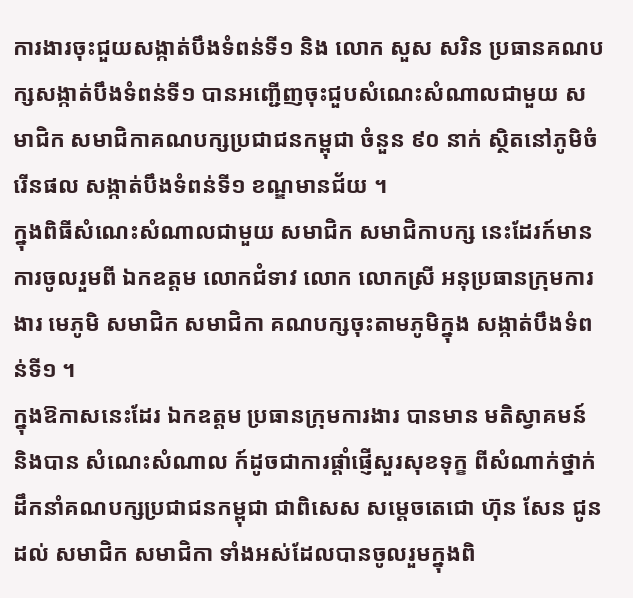ការងារចុះជួយសង្កាត់បឹងទំពន់ទី១ និង លោក សួស សរិន ប្រធានគណបក្សសង្កាត់បឹងទំពន់ទី១ បានអញ្ជើញចុះជួបសំណេះសំណាលជាមួយ សមាជិក សមាជិកាគណបក្សប្រជាជនកម្ពុជា ចំនួន ៩០ នាក់ ស្ថិតនៅភូមិចំរើនផល សង្កាត់បឹងទំពន់ទី១ ខណ្ឌមានជ័យ ។
ក្នុងពិធីសំណេះសំណាលជាមួយ សមាជិក សមាជិកាបក្ស នេះដែរក៍មានការចូលរួមពី ឯកឧត្តម លោកជំទាវ លោក លោកស្រី អនុប្រធានក្រុមការងារ មេភូមិ សមាជិក សមាជិកា គណបក្សចុះតាមភូមិក្នុង សង្កាត់បឹងទំពន់ទី១ ។
ក្នុងឱកាសនេះដែរ ឯកឧត្តម ប្រធានក្រុមការងារ បានមាន មតិស្វាគមន៍ និងបាន សំណេះសំណាល ក៍ដូចជាការផ្តាំផ្ញើសួរសុខទុក្ខ ពីសំណាក់ថ្នាក់ដឹកនាំគណបក្សប្រជាជនកម្ពុជា ជាពិសេស សម្តេចតេជោ ហ៊ុន សែន ជូនដល់ សមាជិក សមាជិកា ទាំងអស់ដែលបានចូលរួមក្នុងពិ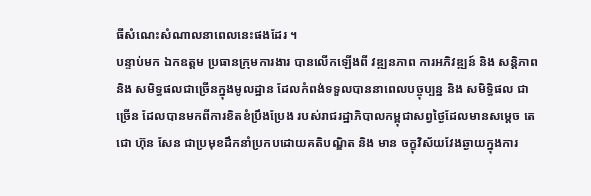ធីសំណេះសំណាលនាពេលនេះផងដែរ ។
បន្ទាប់មក ឯកឧត្តម ប្រធានក្រុមការងារ បានលើកឡើងពី វឌ្ឍនភាព ការអភិវឌ្ឍន៍ និង សន្តិភាព និង សមិទ្ធផលជាច្រើនក្នុងមូលដ្ឋាន ដែលកំពង់ទទួលបាននាពេលបច្ចុប្បន្ន និង សមិទ្ធិផល ជាច្រើន ដែលបានមកពីការខិតខំប្រឹងប្រែង របស់រាជរដ្ឋាភិបាលកម្ពុជាសព្វថ្ងៃដែលមានសម្តេច តេជោ ហ៊ុន សែន ជាប្រមុខដឹកនាំប្រកបដោយគតិបណ្ឌិត និង មាន ចក្ខុវិស័យវែងឆ្ងាយក្នុងការ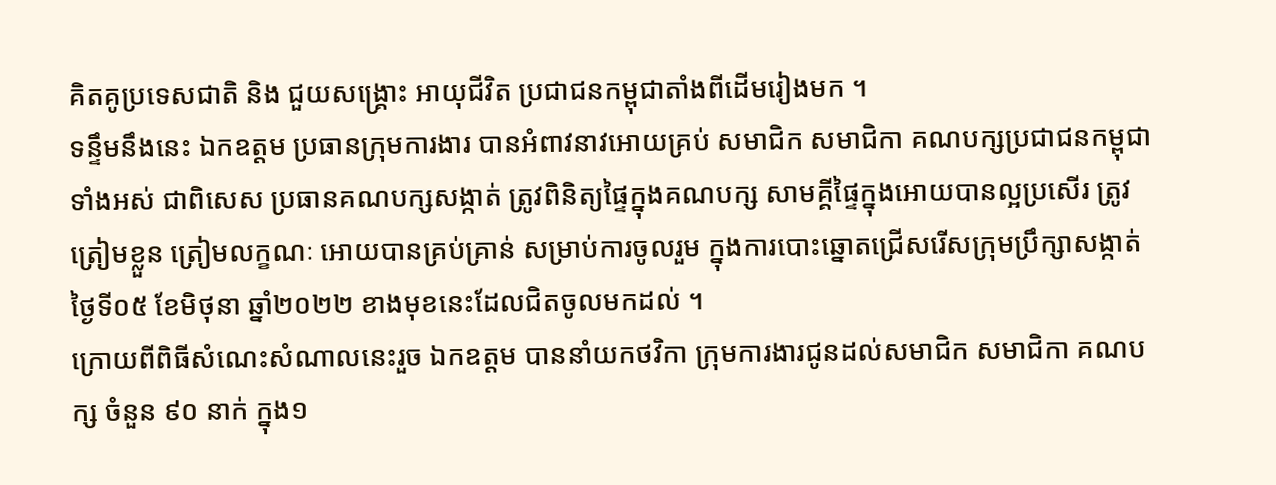គិតគូប្រទេសជាតិ និង ជួយសង្រ្គោះ អាយុជីវិត ប្រជាជនកម្ពុជាតាំងពីដើមរៀងមក ។
ទន្ទឹមនឹងនេះ ឯកឧត្តម ប្រធានក្រុមការងារ បានអំពាវនាវអោយគ្រប់ សមាជិក សមាជិកា គណបក្សប្រជាជនកម្ពុជា ទាំងអស់ ជាពិសេស ប្រធានគណបក្សសង្កាត់ ត្រូវពិនិត្យផ្ទៃក្នុងគណបក្ស សាមគ្គីផ្ទៃក្នុងអោយបានល្អប្រសើរ ត្រូវត្រៀមខ្លួន ត្រៀមលក្ខណៈ អោយបានគ្រប់គ្រាន់ សម្រាប់ការចូលរួម ក្នុងការបោះឆ្នោតជ្រើសរើសក្រុមប្រឹក្សាសង្កាត់ ថ្ងៃទី០៥ ខែមិថុនា ឆ្នាំ២០២២ ខាងមុខនេះដែលជិតចូលមកដល់ ។
ក្រោយពីពិធីសំណេះសំណាលនេះរួច ឯកឧត្តម បាននាំយកថវិកា ក្រុមការងារជូនដល់សមាជិក សមាជិកា គណបក្ស ចំនួន ៩០ នាក់ ក្នុង១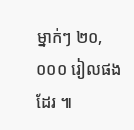ម្នាក់ៗ ២០,០០០ រៀលផងដែរ ៕